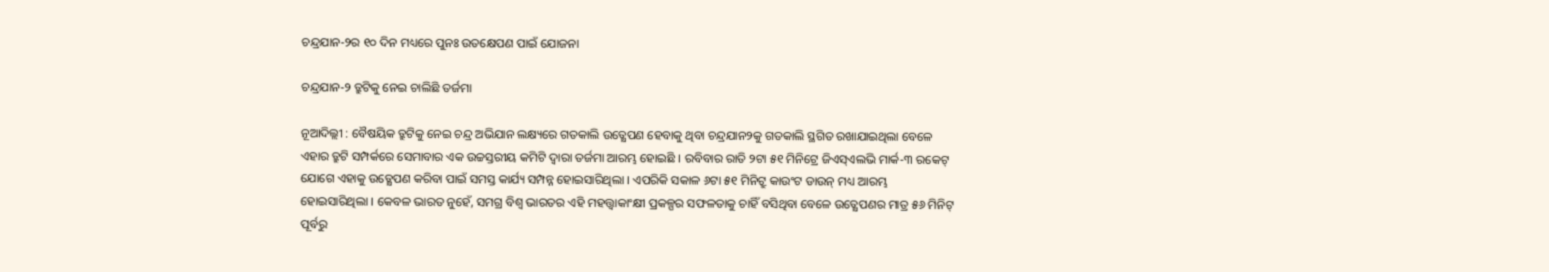ଚନ୍ଦ୍ରଯାନ-୨ର ୧୦ ଦିନ ମଧ୍ୟରେ ପୁନଃ ଉତକ୍ଷେପଣ ପାଇଁ ଯୋଜନା

ଚନ୍ଦ୍ରଯାନ-୨ ତ୍ରୁଟିକୁ ନେଇ ଚାଲିଛି ତର୍ଜମା

ନୂଆଦିଲ୍ଲୀ : ବୈଷୟିକ ତ୍ରୁଟିକୁ ନେଇ ଚନ୍ଦ୍ର ଅଭିଯାନ ଲକ୍ଷ୍ୟରେ ଗତକାଲି ଉତ୍କ୍ଷେପଣ ହେବାକୁ ଥିବା ଚନ୍ଦ୍ରଯାନ୨କୁ ଗତକାଲି ସ୍ଥଗିତ ରଖାଯାଇଥିଲା ବେଳେ ଏହାର ତ୍ରୁଟି ସମ୍ପର୍କରେ ସେମାବାର ଏକ ଉଚ୍ଚସ୍ତରୀୟ କମିଟି ଦ୍ୱାରା ତର୍ଜମା ଆରମ୍ଭ ହୋଇଛି । ରବିବାର ରାତି ୨ଟା ୫୧ ମିନିଟ୍ରେ ଜିଏସ୍ଏଲଭି ମାର୍କ-୩ ରକେଟ୍ ଯୋଗେ ଏହାକୁ ଉତ୍କ୍ଷେପଣ କରିବା ପାଇଁ ସମସ୍ତ କାର୍ଯ୍ୟ ସମ୍ପନ୍ନ ହୋଇସାରିଥିଲା । ଏପରିକି ସକାଳ ୬ଟା ୫୧ ମିନିଟ୍ରୁ କାଉଂଟ ଡାଉନ୍ ମଧ୍ୟ ଆରମ୍ଭ ହୋଇସାରିଥିଲା । କେବଳ ଭାରତ ନୁହେଁ, ସମଗ୍ର ବିଶ୍ୱ ଭାରତର ଏହି ମହତ୍ତ୍ୱାକାଂକ୍ଷୀ ପ୍ରକଳ୍ପର ସଫଳତାକୁ ଚାହିଁ ବସିଥିବା ବେଳେ ଉତ୍କ୍ଷେପଣର ମାତ୍ର ୫୬ ମିନିଟ୍ ପୂର୍ବରୁ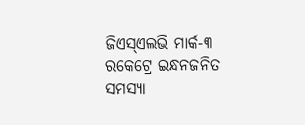ଜିଏସ୍ଏଲଭି ମାର୍କ-୩ ରକେଟ୍ରେ ଇନ୍ଧନଜନିତ ସମସ୍ୟା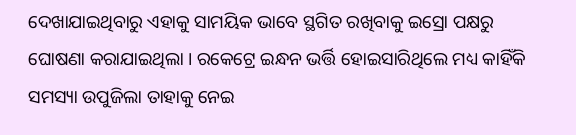ଦେଖାଯାଇଥିବାରୁ ଏହାକୁ ସାମୟିକ ଭାବେ ସ୍ଥଗିତ ରଖିବାକୁ ଇସ୍ରୋ ପକ୍ଷରୁ ଘୋଷଣା କରାଯାଇଥିଲା । ରକେଟ୍ରେ ଇନ୍ଧନ ଭର୍ତ୍ତି ହୋଇସାରିଥିଲେ ମଧ୍ୟ କାହିଁକି ସମସ୍ୟା ଉପୁଜିଲା ତାହାକୁ ନେଇ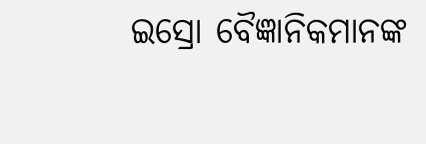ଇସ୍ରୋ ବୈଜ୍ଞାନିକମାନଙ୍କ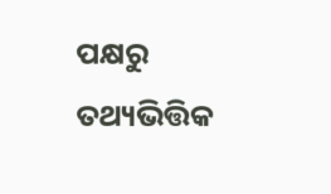ପକ୍ଷରୁ ତଥ୍ୟଭିତ୍ତିକ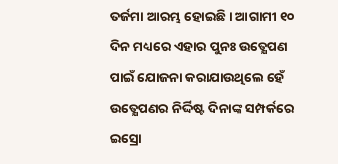ତର୍ଜମା ଆରମ୍ଭ ହୋଇଛି । ଆଗାମୀ ୧୦ ଦିନ ମଧ୍ୟରେ ଏହାର ପୁନଃ ଉତ୍କ୍ଷେପଣ ପାଇଁ ଯୋଜନା କରାଯାଉଥିଲେ ହେଁ ଉତ୍କ୍ଷେପଣର ନିର୍ଦ୍ଦିଷ୍ଟ ଦିନାଙ୍କ ସମ୍ପର୍କରେ ଇସ୍ରୋ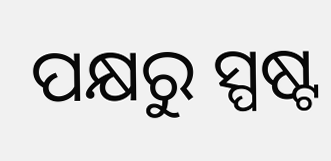ପକ୍ଷରୁ ସ୍ପଷ୍ଟ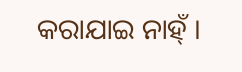କରାଯାଇ ନାହ୍ଁ ।